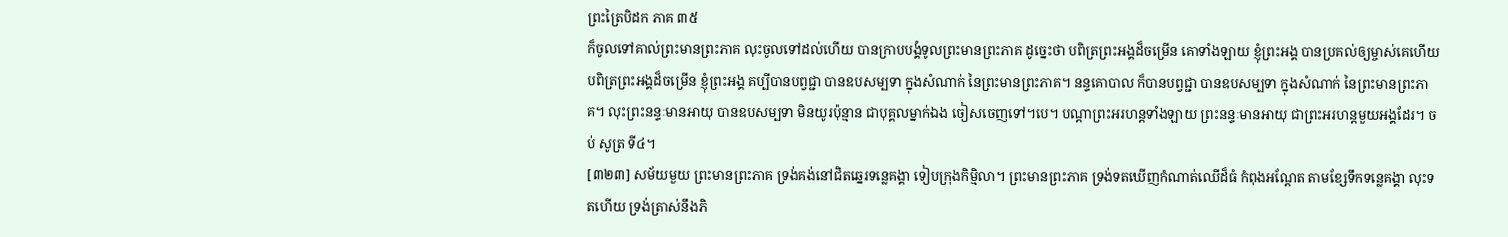ព្រះត្រៃបិដក ភាគ ៣៥
ក៏ចូលទៅគាល់ព្រះមានព្រះភាគ លុះចូលទៅដល់ហើយ បានក្រាបបង្គំទូលព្រះមានព្រះភាគ ដូច្នេះថា បពិត្រព្រះអង្គដ៏ចម្រើន គោទាំងឡាយ ខ្ញុំព្រះអង្គ បានប្រគល់ឲ្យម្ចាស់គេហើយ បពិត្រព្រះអង្គដ៏ចម្រើន ខ្ញុំព្រះអង្គ គប្បីបានបព្វជ្ជា បានឧបសម្បទា ក្នុងសំណាក់ នៃព្រះមានព្រះភាគ។ នន្ទគោបាល ក៏បានបព្វជ្ជា បានឧបសម្បទា ក្នុងសំណាក់ នៃព្រះមានព្រះភាគ។ លុះព្រះនន្ទៈមានអាយុ បានឧបសម្បទា មិនយូរប៉ុន្មាន ជាបុគ្គលម្នាក់ឯង ចៀសចេញទៅ។បេ។ បណ្តាព្រះអរហន្តទាំងឡាយ ព្រះនន្ទៈមានអាយុ ជាព្រះអរហន្តមួយអង្គដែរ។ ចប់ សូត្រ ទី៤។
[៣២៣] សម័យមួយ ព្រះមានព្រះភាគ ទ្រង់គង់នៅជិតឆ្នេរទន្លេគង្គា ទៀបក្រុងកិម្មិលា។ ព្រះមានព្រះភាគ ទ្រង់ទតឃើញកំណាត់ឈើដ៏ធំ កំពុងអណ្តែត តាមខ្សែទឹកទន្លេគង្គា លុះទតហើយ ទ្រង់ត្រាស់នឹងភិ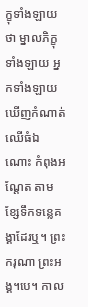ក្ខុទាំងឡាយថា ម្នាលភិក្ខុទាំងឡាយ អ្នកទាំងឡាយ ឃើញកំណាត់ឈើធំឯណោះ កំពុងអណ្តែត តាមខ្សែទឹកទន្លេគង្គាដែរឬ។ ព្រះករុណា ព្រះអង្គ។បេ។ កាល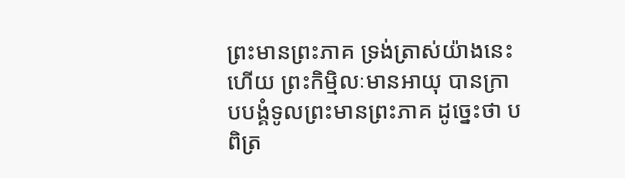ព្រះមានព្រះភាគ ទ្រង់ត្រាស់យ៉ាងនេះហើយ ព្រះកិម្មិលៈមានអាយុ បានក្រាបបង្គំទូលព្រះមានព្រះភាគ ដូច្នេះថា បពិត្រ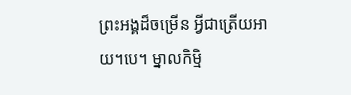ព្រះអង្គដ៏ចម្រើន អ្វីជាត្រើយអាយ។បេ។ ម្នាលកិម្មិ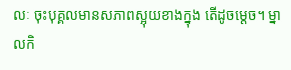លៈ ចុះបុគ្គលមានសភាពស្អុយខាងក្នុង តើដូចម្តេច។ ម្នាលកិ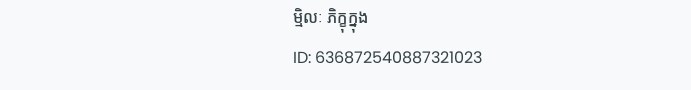ម្មិលៈ ភិក្ខុក្នុង
ID: 636872540887321023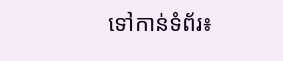ទៅកាន់ទំព័រ៖